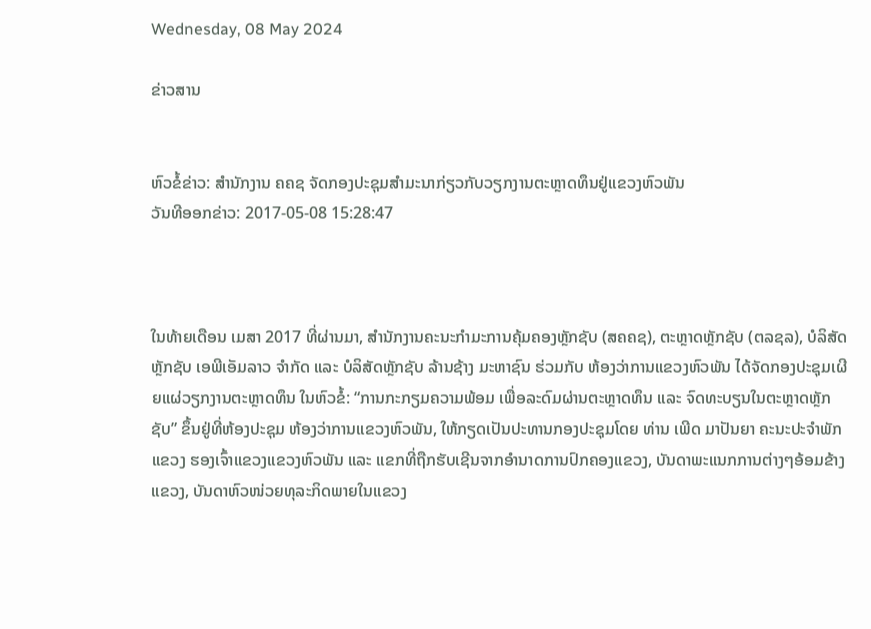Wednesday, 08 May 2024

ຂ່າວສານ


ຫົວຂໍ້ຂ່າວ: ສຳນັກງານ ຄຄຊ ຈັດກອງປະຊຸມສຳມະນາກ່ຽວກັບວຽກງານຕະຫຼາດທຶນຢູ່ແຂວງຫົວພັນ
ວັນທີອອກຂ່າວ: 2017-05-08 15:28:47



ໃນທ້າຍເດືອນ ເມສາ 2017 ທີ່ຜ່ານມາ, ສຳນັກງານຄະນະກຳມະການຄຸ້ມຄອງຫຼັກຊັບ (ສຄຄຊ), ຕະຫຼາດຫຼັກຊັບ (ຕລຊລ), ບໍລິສັດຫຼັກຊັບ ເອພີເອັມລາວ ຈຳກັດ ແລະ ບໍລິສັດຫຼັກຊັບ ລ້ານຊ້າງ ມະຫາຊົນ ຮ່ວມກັບ ຫ້ອງວ່າການແຂວງຫົວພັນ ໄດ້ຈັດກອງປະຊຸມເຜີຍແຜ່ວຽກງານຕະຫຼາດທຶນ ໃນຫົວຂໍ້: “ການກະກຽມຄວາມພ້ອມ ເພື່ອລະດົມຜ່ານຕະຫຼາດທຶນ ແລະ ຈົດທະບຽນໃນຕະຫຼາດຫຼັກຊັບ” ຂຶ້ນຢູ່ທີ່ຫ້ອງປະຊຸມ ຫ້ອງວ່າການແຂວງຫົວພັນ, ໃຫ້ກຽດເປັນປະທານກອງປະຊຸມໂດຍ ທ່ານ ເພີດ ມາປັນຍາ ຄະນະປະຈຳພັກແຂວງ ຮອງເຈົ້າແຂວງແຂວງຫົວພັນ ແລະ ແຂກທີ່ຖືກຮັບເຊີນຈາກອຳນາດການປົກຄອງແຂວງ, ບັນດາພະແນກການຕ່າງໆອ້ອມຂ້າງແຂວງ, ບັນດາຫົວໜ່ວຍທຸລະກິດພາຍໃນແຂວງ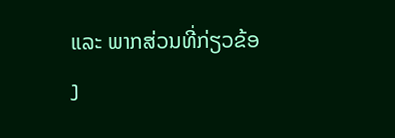ແລະ ພາກສ່ວນທີ່ກ່ຽວຂ້ອງ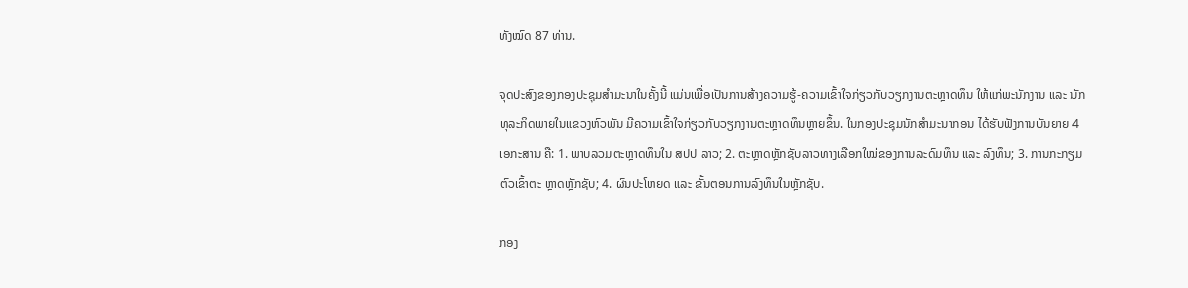ທັງໝົດ 87 ທ່ານ.

ຈຸດປະສົງຂອງກອງປະຊຸມສຳມະນາໃນຄັ້ງນີ້ ແມ່ນເພື່ອເປັນການສ້າງຄວາມຮູ້-ຄວາມເຂົ້າໃຈກ່ຽວກັບວຽກງານຕະຫຼາດທຶນ ໃຫ້ແກ່ພະນັກງານ ແລະ ນັກທຸລະກິດພາຍໃນແຂວງຫົວພັນ ມີຄວາມເຂົ້າໃຈກ່ຽວກັບວຽກງານຕະຫຼາດທຶນຫຼາຍຂຶ້ນ. ໃນກອງປະຊຸມນັກສຳມະນາກອນ ໄດ້ຮັບຟັງການບັນຍາຍ 4 ເອກະສານ ຄື: 1. ພາບລວມຕະຫຼາດທຶນໃນ ສປປ ລາວ; 2. ຕະຫຼາດຫຼັກຊັບລາວທາງເລືອກໃໝ່ຂອງການລະດົມທຶນ ແລະ ລົງທຶນ; 3. ການກະກຽມຕົວເຂົ້າຕະ ຫຼາດຫຼັກຊັບ; 4. ຜົນປະໂຫຍດ ແລະ ຂັ້ນຕອນການລົງທຶນໃນຫຼັກຊັບ.

ກອງ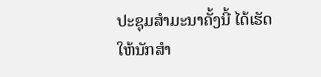ປະຊຸມສຳມະນາຄັ້ງນີ້ ໄດ້ເຮັດໃຫ້ນັກສຳ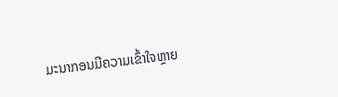ມະນາກອນມີຄວາມເຂົ້າໃຈຫຼາຍ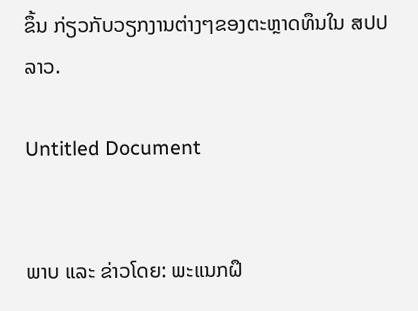ຂຶ້ນ ກ່ຽວກັບວຽກງານຕ່າງໆຂອງຕະຫຼາດທຶນໃນ ສປປ ລາວ.

Untitled Document


ພາບ ແລະ ຂ່າວໂດຍ: ພະແນກຝຶ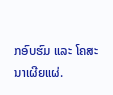ກອົບຮົມ ແລະ ໂຄສະນາເຜີຍແຜ່.